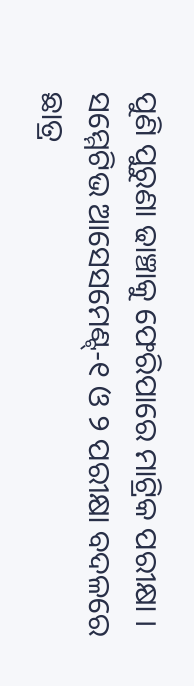ପୁଣି ପୁରୁଣା ଢାଞ୍ଚାକୁ ଫେରିପାରେ ମାଟ୍ରିକ ପରୀକ୍ଷା । ସମ୍ମେଟିଭ ଆସେସମେଣ୍ଟ୍-୧ ଓ ୨ ପରୀକ୍ଷା ବଦଳରେ ଛାତ୍ର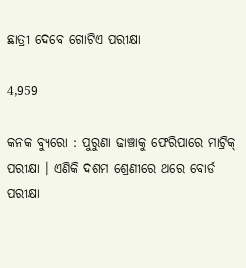ଛାତ୍ରୀ ଦେବେ ଗୋଟିଏ ପରୀକ୍ଷା

4,959

କନକ ବ୍ୟୁରୋ : ପୁରୁଣା ଢାଞ୍ଚାକୁ ଫେରିପାରେ ମାଟ୍ରିକ୍ ପରୀକ୍ଷା । ଏଣିକି ଦଶମ ଶ୍ରେଣୀରେ ଥରେ ବୋର୍ଡ ପରୀକ୍ଷା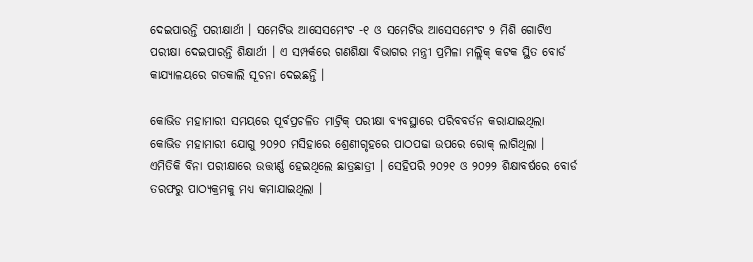ଦେଇପାରନ୍ତି ପରୀକ୍ଷାର୍ଥୀ । ସମେଟିଭ ଆସେସମେଂଟ -୧ ଓ ସମେଟିଭ ଆସେସମେଂଟ ୨ ମିଶି ଗୋଟିଏ ପରୀକ୍ଷା ଦେଇପାରନ୍ତି ଶିକ୍ଷାର୍ଥୀ । ଏ ସମ୍ପର୍କରେ ଗଣଶିକ୍ଷା ବିଭାଗର ମନ୍ତ୍ରୀ ପ୍ରମିଳା ମଲ୍ଲିକ୍ କଟକ ସ୍ଥିତ ବୋର୍ଡ କାଯ୍ୟାଳୟରେ ଗତକାଲି ସୂଚନା ଦେଇଛନ୍ତି ।

କୋଭିଡ ମହାମାରୀ ସମୟରେ ପୂର୍ବପ୍ରଚଳିତ ମାଟ୍ରିକ୍ ପରୀକ୍ଷା ବ୍ୟବସ୍ଥାରେ ପରିବବର୍ତନ କରାଯାଇଥିଲା କୋଭିଡ ମହାମାରୀ ଯୋଗୁ ୨୦୨୦ ମସିହାରେ ଶ୍ରେଣୀଗୃହରେ ପାଠପଢା ଉପରେ ରୋକ୍ ଲାଗିଥିଲା । ଏମିତିକି ବିନା ପରୀକ୍ଷାରେ ଉତ୍ତୀର୍ଣ୍ଣ ହେଇଥିଲେ ଛାତ୍ରଛାତ୍ରୀ । ସେହିପରି ୨୦୨୧ ଓ ୨୦୨୨ ଶିକ୍ଷାବର୍ଷରେ ବୋର୍ଡ ତରଫରୁ ପାଠ୍ୟକ୍ରମକୁ ମଧ୍ୟ କମାଯାଇଥିଲା ।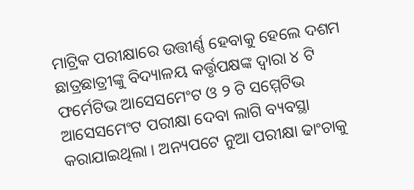ମାଟ୍ରିକ ପରୀକ୍ଷାରେ ଉତ୍ତୀର୍ଣ୍ଣ ହେବାକୁ ହେଲେ ଦଶମ ଛାତ୍ରଛାତ୍ରୀଙ୍କୁ ବିଦ୍ୟାଳୟ କର୍ତ୍ତୃପକ୍ଷଙ୍କ ଦ୍ୱାରା ୪ ଟି ଫର୍ମେଟିଭ ଆସେସମେଂଟ ଓ ୨ ଟି ସମ୍ମେଟିଭ ଆସେସମେଂଟ ପରୀକ୍ଷା ଦେବା ଲାଗି ବ୍ୟବସ୍ଥା କରାଯାଇଥିଲା । ଅନ୍ୟପଟେ ନୁଆ ପରୀକ୍ଷା ଢାଂଚାକୁ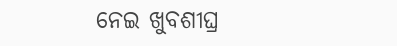ନେଇ ଖୁବଶୀଘ୍ର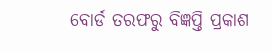ବୋର୍ଡ ତରଫରୁ ବିଜ୍ଞପ୍ତି ପ୍ରକାଶ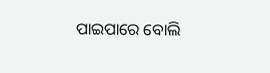ପାଇପାରେ ବୋଲି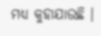ମଧ୍ୟ କୁହାଯାଉଛି ।